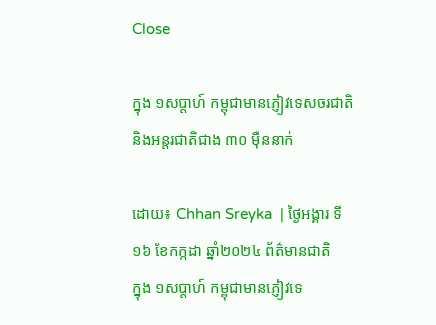Close

ក្នុង ១សប្តាហ៍ កម្ពុជាមានភ្ញៀវទេសចរជាតិ និងអន្តរជាតិជាង ៣០ ម៉ឺននាក់

ដោយ៖ Chhan Sreyka  | ថ្ងៃអង្គារ ទី១៦ ខែកក្កដា ឆ្នាំ២០២៤ ព័ត៌មានជាតិ
ក្នុង ១សប្តាហ៍ កម្ពុជាមានភ្ញៀវទេ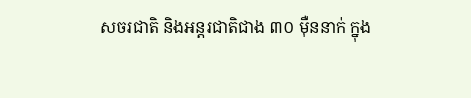សចរជាតិ និងអន្តរជាតិជាង ៣០ ម៉ឺននាក់ ក្នុង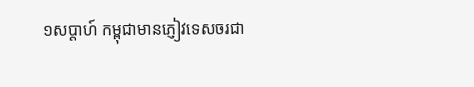១សប្តាហ៍ កម្ពុជាមានភ្ញៀវទេសចរជា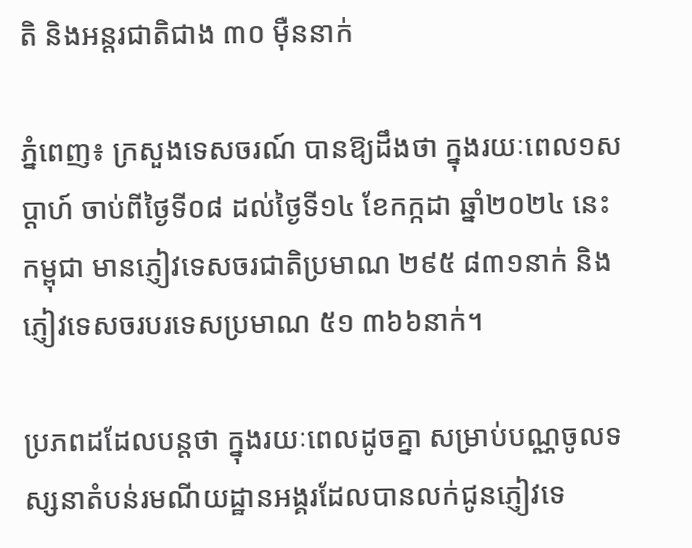តិ និងអន្តរជាតិជាង ៣០ ម៉ឺននាក់

ភ្នំពេញ៖ ក្រសួងទេសចរណ៍ បានឱ្យដឹងថា ក្នុងរយៈពេល១សប្ដាហ៍ ចាប់ពីថ្ងៃទី០៨ ដល់ថ្ងៃទី១៤ ខែកក្កដា ឆ្នាំ២០២៤ នេះ កម្ពុជា មានភ្ញៀវទេសចរជាតិប្រមាណ ២៩៥ ៨៣១នាក់ និងភ្ញៀវទេសចរបរទេសប្រមាណ ៥១ ៣៦៦នាក់។

ប្រភពដដែលបន្តថា ក្នុងរយៈពេលដូចគ្នា សម្រាប់បណ្ណចូលទស្សនាតំបន់រមណីយដ្ឋានអង្គរដែលបានលក់ជូនភ្ញៀវទេ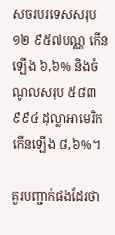សចរបរទេសសរុប ១២ ៩៥៧បណ្ណ កើនឡើង ៦,៦% និងចំណូលសរុប ៥៨៣ ៩៩៤ ដុល្លាអាមេរិក កើនឡើង ៨,៦%។

គួរបញ្ជាក់ផងដែរថា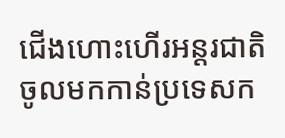ជើងហោះហើរអន្តរជាតិចូលមកកាន់ប្រទេសក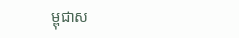ម្ពុជាស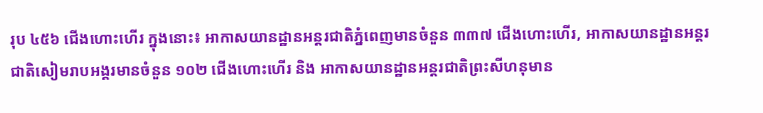រុប ៤៥៦ ជើងហោះហើរ ក្នុងនោះ៖ អាកាសយានដ្ឋានអន្តរជាតិភ្នំពេញមានចំនួន ៣៣៧ ជើងហោះហើរ, អាកាសយានដ្ឋានអន្តរជាតិសៀមរាបអង្គរមានចំនួន ១០២ ជើងហោះហើរ និង អាកាសយានដ្ឋានអន្តរជាតិព្រះសីហនុមាន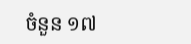ចំនួន ១៧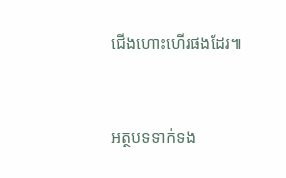ជើងហោះហើរផងដែរ៕



អត្ថបទទាក់ទង